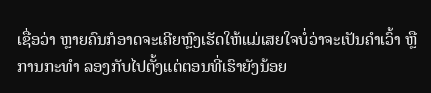ເຊື່ອວ່າ ຫຼາຍຄົນກໍອາດຈະເຄີຍຫຼົງເຮັດໃຫ້ແມ່ເສຍໃຈບໍ່ວ່າຈະເປັນຄຳເວົ້າ ຫຼື ການກະທຳ ລອງກັບໄປຕັ້ງແຕ່ຕອນທີ່ເຮົາຍັງນ້ອຍ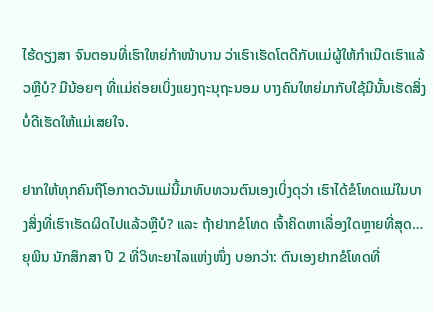ໄຮ້ດຽງສາ ຈົນຕອນທີ່ເຮົາໃຫຍ່ກ້າໜ້າບານ ວ່າເຮົາເຮັດໂຕດີກັບແມ່ຜູ້ໃຫ້ກຳເນີດເຮົາແລ້ວຫຼືບໍ? ມືນ້ອຍໆ ທີ່ແມ່ຄ່ອຍເບິ່ງແຍງຖະນຸຖະນອມ ບາງຄົນໃຫຍ່ມາກັບໃຊ້ມືນັ້ນເຮັດສິ່ງບໍ່ດີເຮັດໃຫ້ແມ່ເສຍໃຈ.

ຢາກໃຫ້ທຸກຄົນຖືໂອກາດວັນແມ່ນີ້ມາທົບທວນຕົນເອງເບິ່ງດຸວ່າ ເຮົາໄດ້ຂໍໂທດແມ່ໃນບາງສິ່ງທີ່ເຮົາເຮັດຜິດໄປແລ້ວຫຼືບໍ? ແລະ ຖ້າຢາກຂໍໂທດ ເຈົ້າຄິດຫາເລື່ອງໃດຫຼາຍທີ່ສຸດ…
ຍຸພິນ ນັກສຶກສາ ປີ 2 ທີ່ວິທະຍາໄລແຫ່ງໜຶ່ງ ບອກວ່າ: ຕົນເອງຢາກຂໍໂທດທີ່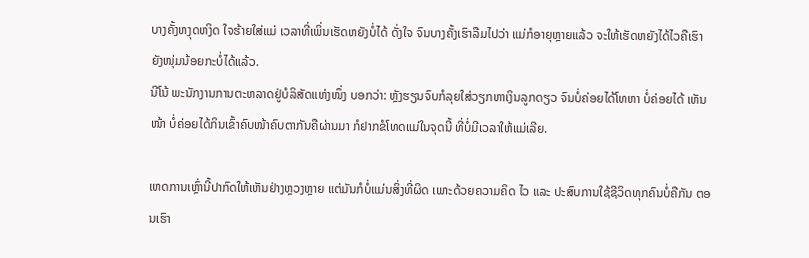ບາງຄັ້ງຫງຸດຫງິດ ໃຈຮ້າຍໃສ່ແມ່ ເວລາທີ່ເພິ່ນເຮັດຫຍັງບໍ່ໄດ້ ດັ່ງໃຈ ຈົນບາງຄັ້ງເຮົາລືມໄປວ່າ ແມ່ກໍອາຍຸຫຼາຍແລ້ວ ຈະໃຫ້ເຮັດຫຍັງໄດ້ໄວຄືເຮົາຍັງໜຸ່ມນ້ອຍກະບໍ່ໄດ້ແລ້ວ.
ນີໂນ້ ພະນັກງານການຕະຫລາດຢູ່ບໍລິສັດແຫ່ງໜຶ່ງ ບອກວ່າ: ຫຼັງຮຽນຈົບກໍລຸຍໃສ່ວຽກຫາເງິນລູກດຽວ ຈົນບໍ່ຄ່ອຍໄດ້ໂທຫາ ບໍ່ຄ່ອຍໄດ້ ເຫັນໜ້າ ບໍ່ຄ່ອຍໄດ້ກິນເຂົ້າຄົບໜ້າຄົບຕາກັນຄືຜ່ານມາ ກໍຢາກຂໍໂທດແມ່ໃນຈຸດນີ້ ທີ່ບໍ່ມີເວລາໃຫ້ແມ່ເລີຍ.

ເຫດການເຫຼົ່ານີ້ປາກົດໃຫ້ເຫັນຢ່າງຫຼວງຫຼາຍ ແຕ່ມັນກໍບໍ່ແມ່ນສິ່ງທີ່ຜິດ ເພາະດ້ວຍຄວາມຄິດ ໄວ ແລະ ປະສົບການໃຊ້ຊີວິດທຸກຄົນບໍ່ຄືກັນ ຕອນເຮົາ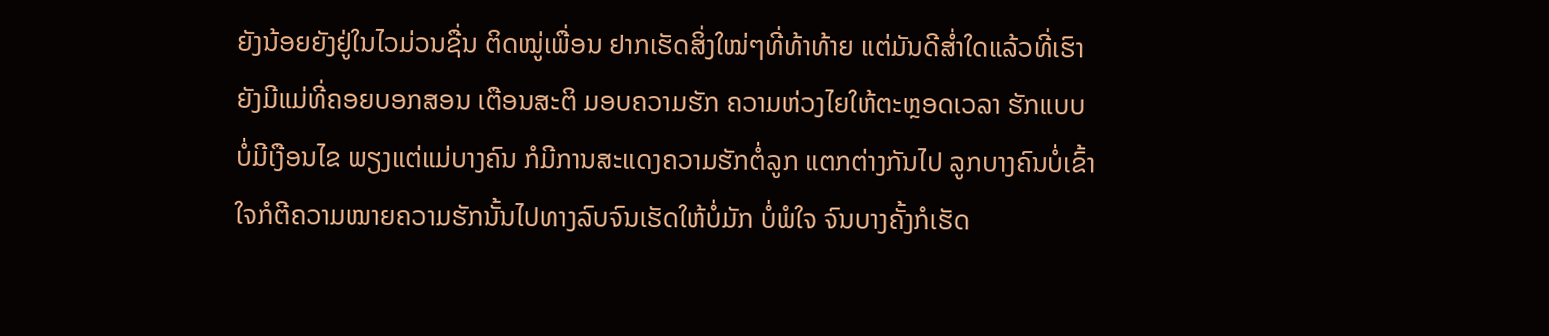ຍັງນ້ອຍຍັງຢູ່ໃນໄວມ່ວນຊື່ນ ຕິດໝູ່ເພື່ອນ ຢາກເຮັດສິ່ງໃໝ່ໆທີ່ທ້າທ້າຍ ແຕ່ມັນດີສໍ່າໃດແລ້ວທີ່ເຮົາຍັງມີແມ່ທີ່ຄອຍບອກສອນ ເຕືອນສະຕິ ມອບຄວາມຮັກ ຄວາມຫ່ວງໄຍໃຫ້ຕະຫຼອດເວລາ ຮັກແບບບໍ່ມີເງືອນໄຂ ພຽງແຕ່ແມ່ບາງຄົນ ກໍມີການສະແດງຄວາມຮັກຕໍ່ລູກ ແຕກຕ່າງກັນໄປ ລູກບາງຄົນບໍ່ເຂົ້າໃຈກໍຕີຄວາມໝາຍຄວາມຮັກນັ້ນໄປທາງລົບຈົນເຮັດໃຫ້ບໍ່ມັກ ບໍ່ພໍໃຈ ຈົນບາງຄັ້ງກໍເຮັດ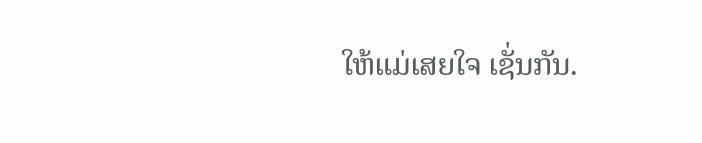ໃຫ້ແມ່ເສຍໃຈ ເຊັ່ນກັນ.